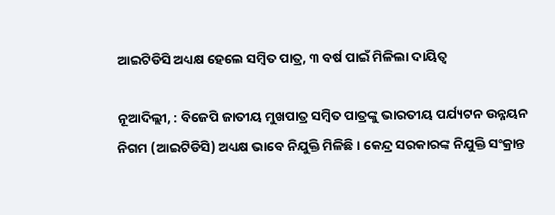ଆଇଟିଡିସି ଅଧ୍ୟକ୍ଷ ହେଲେ ସମ୍ବିତ ପାତ୍ର, ୩ ବର୍ଷ ପାଇଁ ମିଳିଲା ଦାୟିତ୍ୱ

ନୂଆଦିଲ୍ଲୀ, : ବିଜେପି ଜାତୀୟ ମୁଖପାତ୍ର ସମ୍ବିତ ପାତ୍ରଙ୍କୁ ଭାରତୀୟ ପର୍ଯ୍ୟଟନ ଉନ୍ନୟନ ନିଗମ (ଆଇଟିଡିସି) ଅଧ୍ୟକ୍ଷ ଭାବେ ନିଯୁକ୍ତି ମିଳିଛି । କେନ୍ଦ୍ର ସରକାରଙ୍କ ନିଯୁକ୍ତି ସଂକ୍ରାନ୍ତ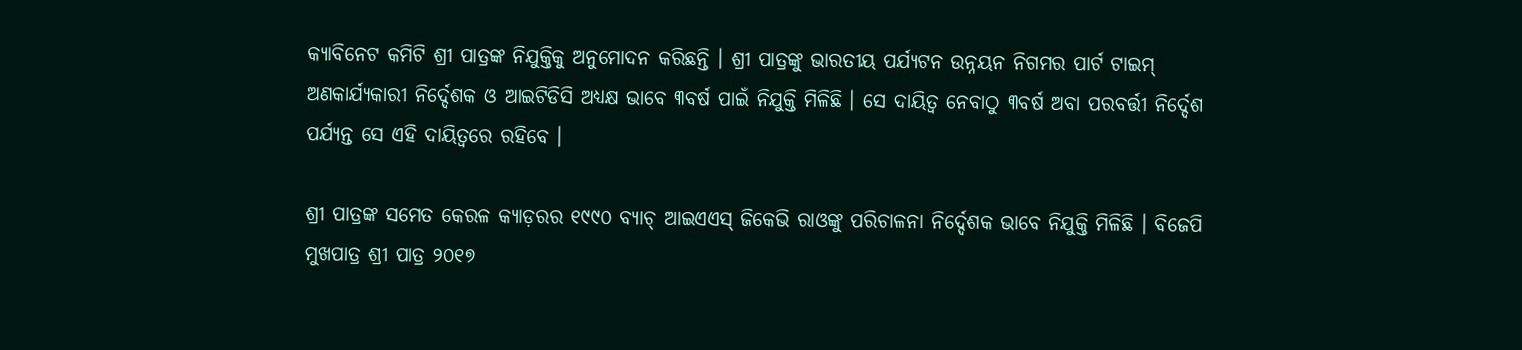କ୍ୟାବିନେଟ କମିଟି ଶ୍ରୀ ପାତ୍ରଙ୍କ ନିଯୁକ୍ତିକୁ ଅନୁମୋଦନ କରିଛନ୍ତି । ଶ୍ରୀ ପାତ୍ରଙ୍କୁ ଭାରତୀୟ ପର୍ଯ୍ୟଟନ ଉନ୍ନୟନ ନିଗମର ପାର୍ଟ ଟାଇମ୍‌ ଅଣକାର୍ଯ୍ୟକାରୀ ନିର୍ଦ୍ଦେଶକ ଓ ଆଇଟିଡିସି ଅଧ୍ୟକ୍ଷ ଭାବେ ୩ବର୍ଷ ପାଇଁ ନିଯୁକ୍ତି ମିଳିଛି । ସେ ଦାୟିତ୍ୱ ନେବାଠୁ ୩ବର୍ଷ ଅବା ପରବର୍ତ୍ତୀ ନିର୍ଦ୍ଦେଶ ପର୍ଯ୍ୟନ୍ତ ସେ ଏହି ଦାୟିତ୍ୱରେ ରହିବେ ।

ଶ୍ରୀ ପାତ୍ରଙ୍କ ସମେତ କେରଳ କ୍ୟାଡ଼ରର ୧୯୯୦ ବ୍ୟାଚ୍‌ ଆଇଏଏସ୍‌ ଜିକେଭି ରାଓଙ୍କୁ ପରିଚାଳନା ନିର୍ଦ୍ଦେଶକ ଭାବେ ନିଯୁକ୍ତି ମିଳିଛି । ବିଜେପି ମୁଖପାତ୍ର ଶ୍ରୀ ପାତ୍ର ୨୦୧୭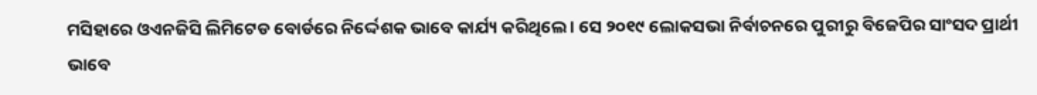ମସିହାରେ ଓଏନଜିସି ଲିମିଟେଡ ବୋର୍ଡରେ ନିର୍ଦ୍ଦେଶକ ଭାବେ କାର୍ଯ୍ୟ କରିଥିଲେ । ସେ ୨୦୧୯ ଲୋକସଭା ନିର୍ବାଚନରେ ପୁରୀରୁ ବିଜେପିର ସାଂସଦ ପ୍ରାର୍ଥୀ ଭାବେ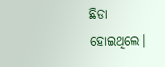ଛିଡା ହୋଇଥିଲେ।